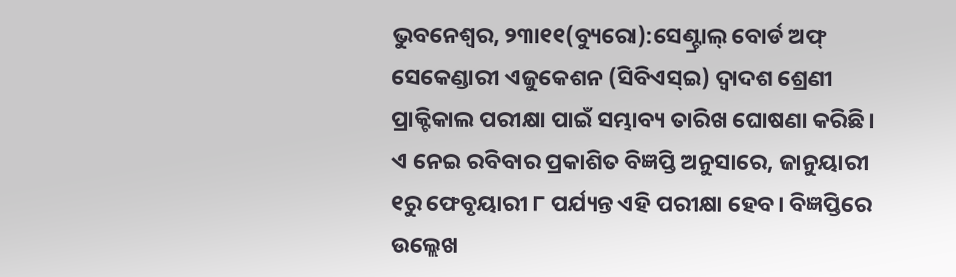ଭୁବନେଶ୍ୱର, ୨୩ା୧୧(ବ୍ୟୁରୋ):ସେଣ୍ଟ୍ରାଲ୍ ବୋର୍ଡ ଅଫ୍ ସେକେଣ୍ଡାରୀ ଏଜୁକେଶନ (ସିବିଏସ୍ଇ) ଦ୍ୱାଦଶ ଶ୍ରେଣୀ ପ୍ରାକ୍ଟିକାଲ ପରୀକ୍ଷା ପାଇଁ ସମ୍ଭାବ୍ୟ ତାରିଖ ଘୋଷଣା କରିଛି। ଏ ନେଇ ରବିବାର ପ୍ରକାଶିତ ବିଜ୍ଞପ୍ତି ଅନୁସାରେ, ଜାନୁୟାରୀ ୧ରୁ ଫେବୃୟାରୀ ୮ ପର୍ଯ୍ୟନ୍ତ ଏହି ପରୀକ୍ଷା ହେବ। ବିଜ୍ଞପ୍ତିରେ ଉଲ୍ଲେଖ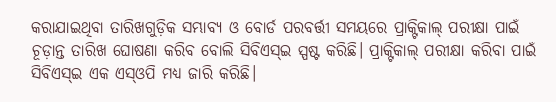କରାଯାଇଥିବା ତାରିଖଗୁଡ଼ିକ ସମ୍ଭାବ୍ୟ ଓ ବୋର୍ଡ ପରବର୍ତ୍ତୀ ସମୟରେ ପ୍ରାକ୍ଟିକାଲ୍ ପରୀକ୍ଷା ପାଇଁ ଚୂଡ଼ାନ୍ତ ତାରିଖ ଘୋଷଣା କରିବ ବୋଲି ସିବିଏସ୍ଇ ସ୍ପଷ୍ଟ କରିଛି। ପ୍ରାକ୍ଟିକାଲ୍ ପରୀକ୍ଷା କରିବା ପାଇଁ ସିବିଏସ୍ଇ ଏକ ଏସ୍ଓପି ମଧ୍ୟ ଜାରି କରିଛି।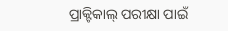ପ୍ରାକ୍ଟିକାଲ୍ ପରୀକ୍ଷା ପାଇଁ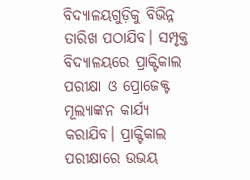ବିଦ୍ୟାଳୟଗୁଡ଼ିକୁ ବିଭିନ୍ନ ତାରିଖ ପଠାଯିବ। ସମ୍ପୃକ୍ତ ବିଦ୍ୟାଳୟରେ ପ୍ରାକ୍ଟିକାଲ ପରୀକ୍ଷା ଓ ପ୍ରୋଜେକ୍ଟ ମୂଲ୍ୟାଙ୍କନ କାର୍ଯ୍ୟ କରାଯିବ। ପ୍ରାକ୍ଟିକାଲ ପରୀକ୍ଷାରେ ଉଭୟ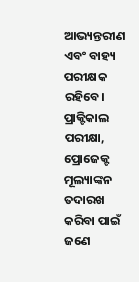ଆଭ୍ୟନ୍ତରୀଣ ଏବଂ ବାହ୍ୟ ପରୀକ୍ଷକ ରହିବେ। ପ୍ରାକ୍ଟିକାଲ ପରୀକ୍ଷା, ପ୍ରୋଜେକ୍ଟ ମୂଲ୍ୟାଙ୍କନ ତଦାରଖ କରିବା ପାଇଁ ଜଣେ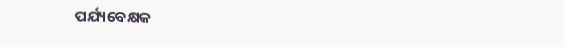ପର୍ଯ୍ୟବେକ୍ଷକ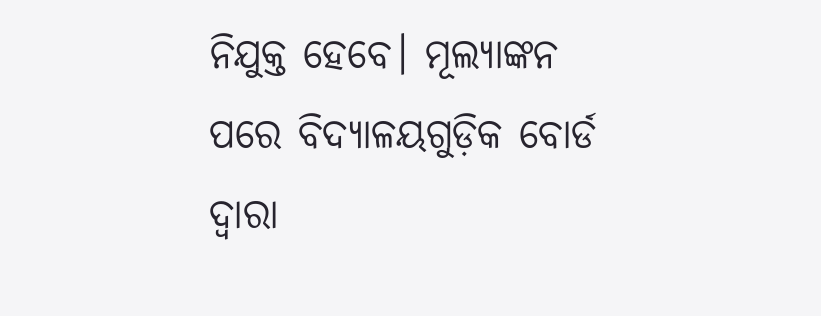ନିଯୁକ୍ତ ହେବେ। ମୂଲ୍ୟାଙ୍କନ ପରେ ବିଦ୍ୟାଳୟଗୁଡ଼ିକ ବୋର୍ଡ ଦ୍ୱାରା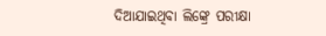ଦିଆଯାଇଥିବା ଲିଙ୍କ୍ରେ ପରୀକ୍ଷା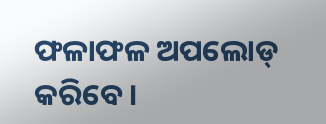ଫଳାଫଳ ଅପଲୋଡ୍ କରିବେ।